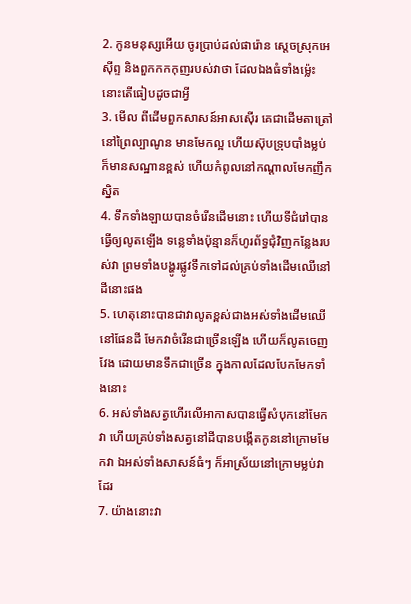2. កូនមនុស្សអើយ ចូរប្រាប់ដល់ផារ៉ោន ស្តេចស្រុកអេស៊ីព្ទ និងពួកកកកុញរបស់វាថា ដែលឯងធំទាំងម៉្លេះ នោះតើធៀបដូចជាអ្វី
3. មើល ពីដើមពួកសាសន៍អាសស៊ើរ គេជាដើមតាត្រៅនៅព្រៃល្បាណូន មានមែកល្អ ហើយស៊ុបទ្រុបបាំងម្លប់ ក៏មានសណ្ឋានខ្ពស់ ហើយកំពូលនៅកណ្តាលមែកញឹកស្និត
4. ទឹកទាំងឡាយបានចំរើនដើមនោះ ហើយទីជំរៅបានធ្វើឲ្យលូតឡើង ទន្លេទាំងប៉ុន្មានក៏ហូរព័ទ្ធជុំវិញកន្លែងរបស់វា ព្រមទាំងបង្ហូរផ្លូវទឹកទៅដល់គ្រប់ទាំងដើមឈើនៅដីនោះផង
5. ហេតុនោះបានជាវាលូតខ្ពស់ជាងអស់ទាំងដើមឈើនៅផែនដី មែកវាចំរើនជាច្រើនឡើង ហើយក៏លូតចេញវែង ដោយមានទឹកជាច្រើន ក្នុងកាលដែលបែកមែកទាំងនោះ
6. អស់ទាំងសត្វហើរលើអាកាសបានធ្វើសំបុកនៅមែកវា ហើយគ្រប់ទាំងសត្វនៅដីបានបង្កើតកូននៅក្រោមមែកវា ឯអស់ទាំងសាសន៍ធំៗ ក៏អាស្រ័យនៅក្រោមម្លប់វាដែរ
7. យ៉ាងនោះវា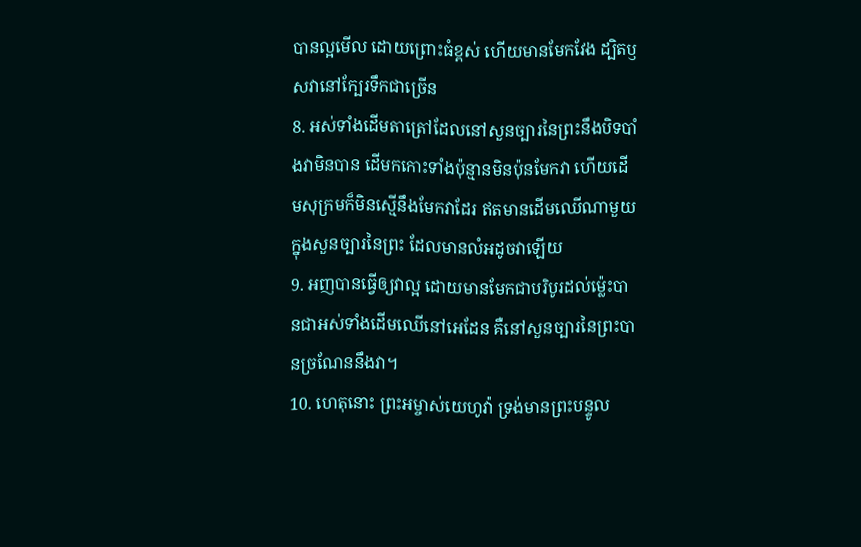បានល្អមើល ដោយព្រោះធំខ្ពស់ ហើយមានមែកវែង ដ្បិតឫសវានៅក្បែរទឹកជាច្រើន
8. អស់ទាំងដើមតាត្រៅដែលនៅសួនច្បារនៃព្រះនឹងបិទបាំងវាមិនបាន ដើមកកោះទាំងប៉ុន្មានមិនប៉ុនមែកវា ហើយដើមសុក្រមក៏មិនស្មើនឹងមែកវាដែរ ឥតមានដើមឈើណាមួយ ក្នុងសួនច្បារនៃព្រះ ដែលមានលំអដូចវាឡើយ
9. អញបានធ្វើឲ្យវាល្អ ដោយមានមែកជាបរិបូរដល់ម៉្លេះបានជាអស់ទាំងដើមឈើនៅអេដែន គឺនៅសួនច្បារនៃព្រះបានច្រណែននឹងវា។
10. ហេតុនោះ ព្រះអម្ចាស់យេហូវ៉ា ទ្រង់មានព្រះបន្ទូល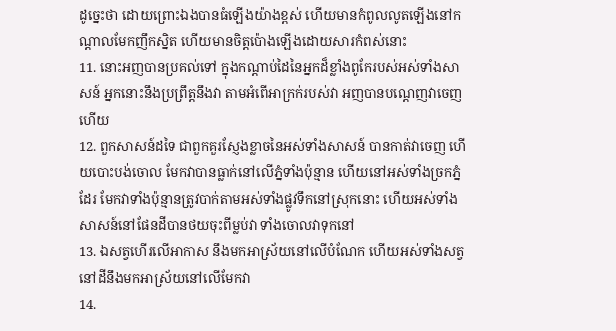ដូច្នេះថា ដោយព្រោះឯងបានធំឡើងយ៉ាងខ្ពស់ ហើយមានកំពូលលូតឡើងនៅកណ្តាលមែកញឹកស្និត ហើយមានចិត្តប៉ោងឡើងដោយសារកំពស់នោះ
11. នោះអញបានប្រគល់ទៅ ក្នុងកណ្តាប់ដៃនៃអ្នកដ៏ខ្លាំងពូកែរបស់អស់ទាំងសាសន៍ អ្នកនោះនឹងប្រព្រឹត្តនឹងវា តាមអំពើអាក្រក់របស់វា អញបានបណ្តេញវាចេញហើយ
12. ពួកសាសន៍ដទៃ ជាពួកគួរស្ញែងខ្លាចនៃអស់ទាំងសាសន៍ បានកាត់វាចេញ ហើយបោះបង់ចោល មែកវាបានធ្លាក់នៅលើភ្នំទាំងប៉ុន្មាន ហើយនៅអស់ទាំងច្រកភ្នំដែរ មែកវាទាំងប៉ុន្មានត្រូវបាក់តាមអស់ទាំងផ្លូវទឹកនៅស្រុកនោះ ហើយអស់ទាំងសាសន៍នៅផែនដីបានថយចុះពីម្លប់វា ទាំងចោលវាទុកនៅ
13. ឯសត្វហើរលើអាកាស នឹងមកអាស្រ័យនៅលើបំណែក ហើយអស់ទាំងសត្វនៅដីនឹងមកអាស្រ័យនៅលើមែកវា
14.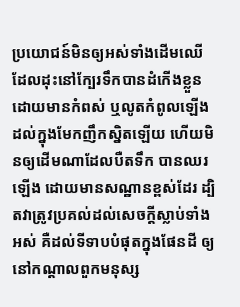ប្រយោជន៍មិនឲ្យអស់ទាំងដើមឈើដែលដុះនៅក្បែរទឹកបានដំកើងខ្លួន ដោយមានកំពស់ ឬលូតកំពូលឡើងដល់ក្នុងមែកញឹកស្និតឡើយ ហើយមិនឲ្យដើមណាដែលបឺតទឹក បានឈរឡើង ដោយមានសណ្ឋានខ្ពស់ដែរ ដ្បិតវាត្រូវប្រគល់ដល់សេចក្ដីស្លាប់ទាំងអស់ គឺដល់ទីទាបបំផុតក្នុងផែនដី ឲ្យនៅកណ្តាលពួកមនុស្ស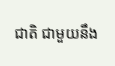ជាតិ ជាមួយនឹង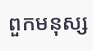ពួកមនុស្ស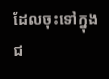ដែលចុះទៅក្នុងជ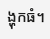ង្ហុកធំ។